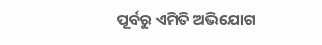ପୂର୍ବରୁ ଏମିତି ଅଭିଯୋଗ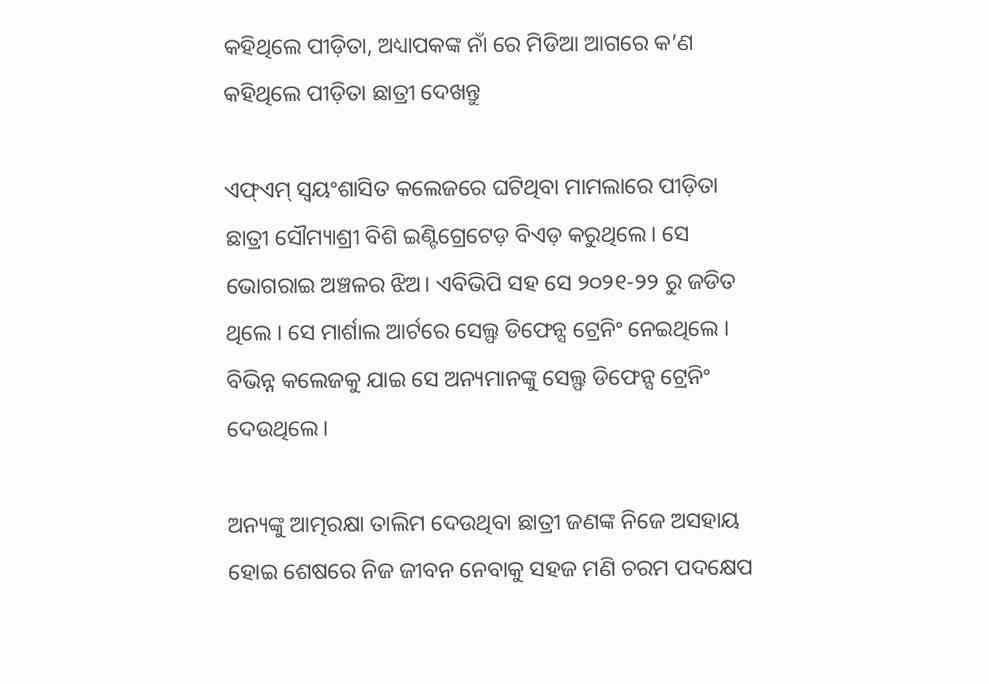କହିଥିଲେ ପୀଡ଼ିତା, ଅଧ୍ୟାପକଙ୍କ ନାଁ ରେ ମିଡିଆ ଆଗରେ କ’ଣ କହିଥିଲେ ପୀଡ଼ିତା ଛାତ୍ରୀ ଦେଖନ୍ତୁ

ଏଫ୍ଏମ୍ ସ୍ବୟଂଶାସିତ କଲେଜରେ ଘଟିଥିବା ମାମଲାରେ ପୀଡ଼ିତା ଛାତ୍ରୀ ସୌମ୍ୟାଶ୍ରୀ ବିଶି ଇଣ୍ଟିଗ୍ରେଟେଡ଼ ବିଏଡ଼ କରୁଥିଲେ। ସେ ଭୋଗରାଇ ଅଞ୍ଚଳର ଝିଅ। ଏବିଭିପି ସହ ସେ ୨୦୨୧-୨୨ ରୁ ଜଡିତ ଥିଲେ । ସେ ମାର୍ଶାଲ ଆର୍ଟରେ ସେଲ୍ଫ ଡିଫେନ୍ସ ଟ୍ରେନିଂ ନେଇଥିଲେ । ବିଭିନ୍ନ କଲେଜକୁ ଯାଇ ସେ ଅନ୍ୟମାନଙ୍କୁ ସେଲ୍ଫ ଡିଫେନ୍ସ ଟ୍ରେନିଂ ଦେଉଥିଲେ।

ଅନ୍ୟଙ୍କୁ ଆତ୍ମରକ୍ଷା ତାଲିମ ଦେଉଥିବା ଛାତ୍ରୀ ଜଣଙ୍କ ନିଜେ ଅସହାୟ ହୋଇ ଶେଷରେ ନିଜ ଜୀବନ ନେବାକୁ ସହଜ ମଣି ଚରମ ପଦକ୍ଷେପ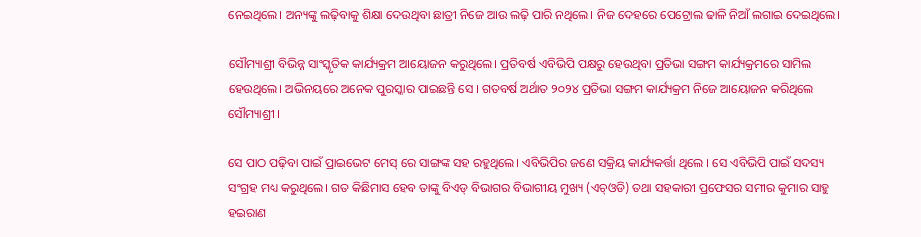ନେଇଥିଲେ। ଅନ୍ୟଙ୍କୁ ଲଢ଼ିବାକୁ ଶିକ୍ଷା ଦେଉଥିବା ଛାତ୍ରୀ ନିଜେ ଆଉ ଲଢ଼ି ପାରି ନଥିଲେ। ନିଜ ଦେହରେ ପେଟ୍ରୋଲ ଢାଳି ନିଆଁ ଲଗାଇ ଦେଇଥିଲେ।

ସୌମ୍ୟାଶ୍ରୀ ବିଭିନ୍ନ ସାଂସ୍କୃତିକ କାର୍ଯ୍ୟକ୍ରମ ଆୟୋଜନ କରୁଥିଲେ। ପ୍ରତିବର୍ଷ ଏବିଭିପି ପକ୍ଷରୁ ହେଉଥିବା ପ୍ରତିଭା ସଙ୍ଗମ କାର୍ଯ୍ୟକ୍ରମରେ ସାମିଲ ହେଉଥିଲେ। ଅଭିନୟରେ ଅନେକ ପୁରସ୍କାର ପାଇଛନ୍ତି ସେ । ଗତବର୍ଷ ଅର୍ଥାତ ୨୦୨୪ ପ୍ରତିଭା ସଙ୍ଗମ କାର୍ଯ୍ୟକ୍ରମ ନିଜେ ଆୟୋଜନ କରିଥିଲେ ସୌମ୍ୟାଶ୍ରୀ ।

ସେ ପାଠ ପଢ଼ିବା ପାଇଁ ପ୍ରାଇଭେଟ ମେସ୍ ରେ ସାଙ୍ଗଙ୍କ ସହ ରହୁଥିଲେ। ଏବିଭିପିର ଜଣେ ସକ୍ରିୟ କାର୍ଯ୍ୟକର୍ତ୍ତା ଥିଲେ । ସେ ଏବିଭିପି ପାଇଁ ସଦସ୍ୟ ସଂଗ୍ରହ ମଧ୍ୟ କରୁଥିଲେ। ଗତ କିଛିମାସ ହେବ ତାଙ୍କୁ ବିଏଡ୍‌ ବିଭାଗର ବିଭାଗୀୟ ମୁଖ୍ୟ (ଏଚ୍‌ଓଡି) ତଥା ସହକାରୀ ପ୍ରଫେସର ସମୀର କୁମାର ସାହୁ ହଇରାଣ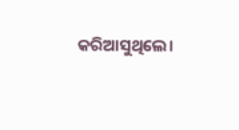କରିଆସୁଥିଲେ।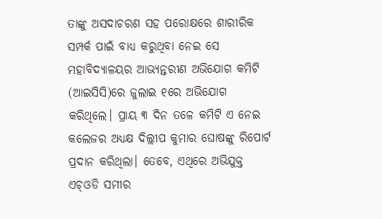ତାଙ୍କୁ ଅସଦାଚରଣ ସହ ପରୋକ୍ଷରେ ଶାରୀରିକ ସମ୍ପର୍କ ପାଇଁ ବାଧ୍ୟ କରୁଥିବା ନେଇ ସେ ମହାବିଦ୍ୟାଳୟର ଆଭ୍ୟନ୍ତରୀଣ ଅଭିଯୋଗ କମିଟି (ଆଇସିସି)ରେ ଜୁଲାଇ ୧ରେ ଅଭିଯୋଗ କରିଥିଲେ। ପ୍ରାୟ ୩ ଦିନ ତଳେ କମିଟି ଏ ନେଇ କଲେଜର ଅଧ୍ୟକ୍ଷ ଦିଲ୍ଲୀପ କୁମାର ଘୋଷଙ୍କୁ ରିପୋର୍ଟ ପ୍ରଦାନ କରିଥିଲା। ତେବେ, ଏଥିରେ ଅଭିଯୁକ୍ତ ଏଚ୍‌ଓଡି ସମୀର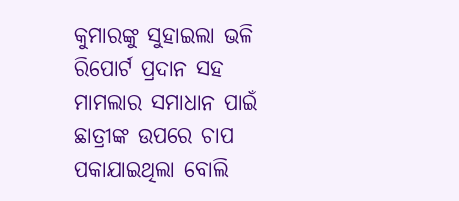କୁମାରଙ୍କୁ ସୁହାଇଲା ଭଳି ରିପୋର୍ଟ ପ୍ରଦାନ ସହ ମାମଲାର ସମାଧାନ ପାଇଁ ଛାତ୍ରୀଙ୍କ ଉପରେ ଚାପ ପକାଯାଇଥିଲା ବୋଲି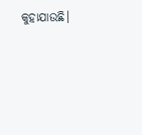କୁହାଯାଉଛି।